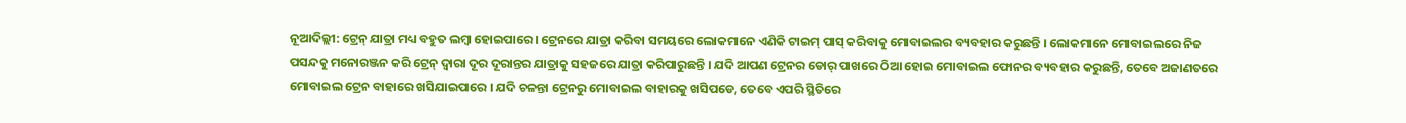ନୂଆଦିଲ୍ଲୀ: ଟ୍ରେନ୍ ଯାତ୍ରା ମଧ୍ୟ ବହୁତ ଲମ୍ବା ହୋଇପାରେ । ଟ୍ରେନରେ ଯାତ୍ରା କରିବା ସମୟରେ ଲୋକମାନେ ଏଣିକି ଟାଇମ୍ ପାସ୍ କରିବାକୁ ମୋବାଇଲର ବ୍ୟବହାର କରୁଛନ୍ତି । ଲୋକମାନେ ମୋବାଇଲରେ ନିଜ ପସନ୍ଦକୁ ମନୋରଞ୍ଜନ କରି ଟ୍ରେନ୍ ଦ୍ୱାରା ଦୂର ଦୂରାନ୍ତର ଯାତ୍ରାକୁ ସହଜରେ ଯାତ୍ରା କରିପାରୁଛନ୍ତି । ଯଦି ଆପଣ ଟ୍ରେନର ଡୋର୍ ପାଖରେ ଠିଆ ହୋଇ ମୋବାଇଲ ଫୋନର ବ୍ୟବହାର କରୁଛନ୍ତି, ତେବେ ଅଜାଣତରେ ମୋବାଇଲ ଟ୍ରେନ ବାହାରେ ଖସିଯାଇପାରେ । ଯଦି ଚଳନ୍ତା ଟ୍ରେନରୁ ମୋବାଇଲ ବାହାରକୁ ଖସିପଡେ, ତେବେ ଏପରି ସ୍ଥିତିରେ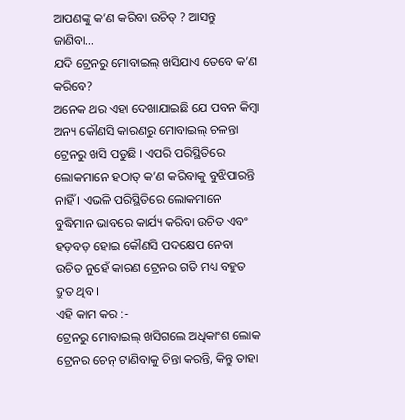ଆପଣଙ୍କୁ କ’ଣ କରିବା ଉଚିତ୍ ? ଆସନ୍ତୁ ଜାଣିବା…
ଯଦି ଟ୍ରେନରୁ ମୋବାଇଲ୍ ଖସିଯାଏ ତେବେ କ’ଣ କରିବେ?
ଅନେକ ଥର ଏହା ଦେଖାଯାଇଛି ଯେ ପବନ କିମ୍ବା ଅନ୍ୟ କୌଣସି କାରଣରୁ ମୋବାଇଲ୍ ଚଳନ୍ତା ଟ୍ରେନରୁ ଖସି ପଡୁଛି । ଏପରି ପରିସ୍ଥିତିରେ ଲୋକମାନେ ହଠାତ୍ କ’ଣ କରିବାକୁ ବୁଝିପାରନ୍ତି ନାହିଁ । ଏଭଳି ପରିସ୍ଥିତିରେ ଲୋକମାନେ ବୁଦ୍ଧିମାନ ଭାବରେ କାର୍ଯ୍ୟ କରିବା ଉଚିତ ଏବଂ ହଡ଼ବଡ଼ ହୋଇ କୌଣସି ପଦକ୍ଷେପ ନେବା ଉଚିତ ନୁହେଁ କାରଣ ଟ୍ରେନର ଗତି ମଧ୍ୟ ବହୁତ ଦ୍ରୁତ ଥିବ ।
ଏହି କାମ କର :-
ଟ୍ରେନରୁ ମୋବାଇଲ୍ ଖସିଗଲେ ଅଧିକାଂଶ ଲୋକ ଟ୍ରେନର ଚେନ୍ ଟାଣିବାକୁ ଚିନ୍ତା କରନ୍ତି, କିନ୍ତୁ ତାହା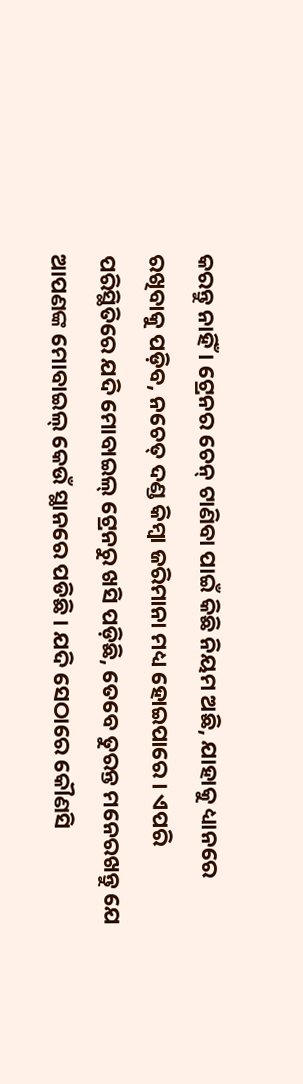କରନ୍ତୁ ନାହିଁ । ଟ୍ରେନର ଚେନ୍ ଟାଣିବା ପାଇଁ କିଛି ନିୟମ ଅଛି, ଯାହାକୁ ଧ୍ୟାନରେ ରଖିବାକୁ ପଡ଼ିବ, ନଚେତ୍ ଦଣ୍ଡ କିମ୍ବା ଜରିମାନା ମଧ୍ୟ ହୋଇପାରେ । ଏପରି ପରିସ୍ଥିତିରେ ଯଦି ମୋବାଇଲ୍ ଟ୍ରେନରୁ ଖସି ପଡ଼ିଛି, ତେବେ ତୁରନ୍ତ ମନେରଖନ୍ତୁ ଯେ ଆପଣଙ୍କ ମୋବାଇଲ୍ କେଉଁ ସ୍ଥାନରେ ପଡିଛି । ଯଦି ସେଠାରେ କୌଣସି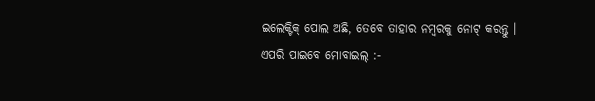ଇଲେକ୍ଟିକ୍ ପୋଲ ଅଛି, ତେବେ ତାହାର ନମ୍ବରକୁ ନୋଟ୍ କରନ୍ତୁ ।
ଏପରି ପାଇବେ ମୋବାଇଲ୍ :-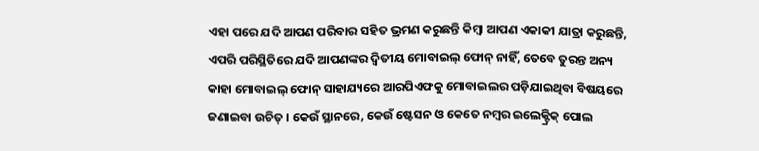ଏହା ପରେ ଯଦି ଆପଣ ପରିବାର ସହିତ ଭ୍ରମଣ କରୁଛନ୍ତି କିମ୍ବା ଆପଣ ଏକାକୀ ଯାତ୍ରା କରୁଛନ୍ତି, ଏପରି ପରିସ୍ଥିତିରେ ଯଦି ଆପଣଙ୍କର ଦ୍ୱିତୀୟ ମୋବାଇଲ୍ ଫୋନ୍ ନାହିଁ, ତେବେ ତୁରନ୍ତ ଅନ୍ୟ କାହା ମୋବାଇଲ୍ ଫୋନ୍ ସାହାଯ୍ୟରେ ଆରପିଏଫକୁ ମୋବାଇଲର ପଡ଼ିଯାଇଥିବା ବିଷୟରେ ଜଣାଇବା ଉଚିତ୍ । କେଉଁ ସ୍ଥାନରେ, କେଉଁ ଷ୍ଟେସନ ଓ କେତେ ନମ୍ବର ଇଲେକ୍ଟ୍ରିକ୍ ପୋଲ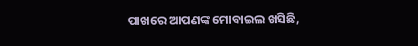ପାଖରେ ଆପଣଙ୍କ ମୋବାଇଲ ଖସିଛି,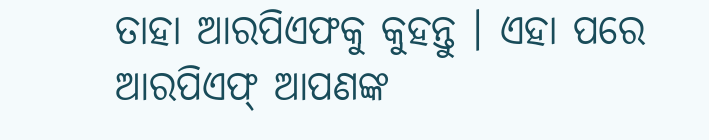ତାହା ଆରପିଏଫକୁ କୁହନ୍ତୁ । ଏହା ପରେ ଆରପିଏଫ୍ ଆପଣଙ୍କ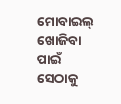ମୋବାଇଲ୍ ଖୋଜିବା ପାଇଁ ସେଠାକୁ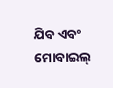ଯିବ ଏବଂ ମୋବାଇଲ୍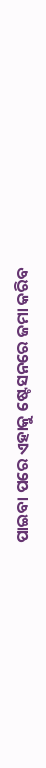ପାଇବା ପରେ ଏହାକୁ ଷ୍ଟେସନରେ ଜମା କରିବ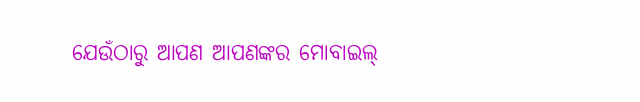ଯେଉଁଠାରୁ ଆପଣ ଆପଣଙ୍କର ମୋବାଇଲ୍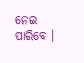ନେଇ ପାରିବେ ।